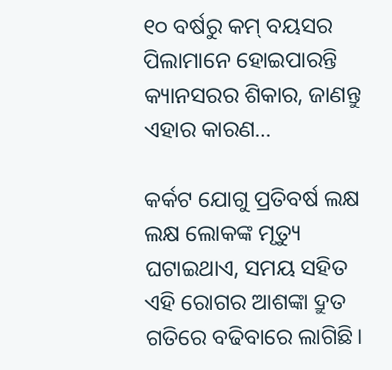୧୦ ବର୍ଷରୁ କମ୍‌ ବୟସର ପିଲାମାନେ ହୋଇପାରନ୍ତି କ୍ୟାନସରର ଶିକାର, ଜାଣନ୍ତୁ ଏହାର କାରଣ…

କର୍କଟ ଯୋଗୁ ପ୍ରତିବର୍ଷ ଲକ୍ଷ ଲକ୍ଷ ଲୋକଙ୍କ ମୃତ୍ୟୁ ଘଟାଇଥାଏ, ସମୟ ସହିତ ଏହି ରୋଗର ଆଶଙ୍କା ଦ୍ରୁତ ଗତିରେ ବଢିବାରେ ଲାଗିଛି।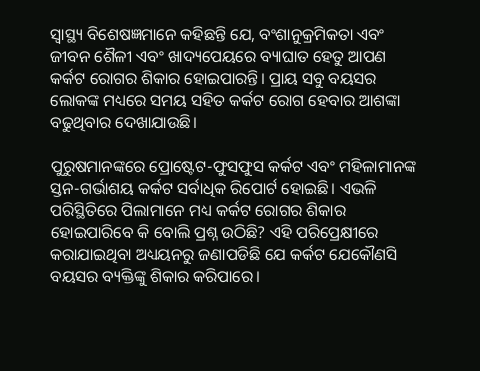ସ୍ବାସ୍ଥ୍ୟ ବିଶେଷଜ୍ଞମାନେ କହିଛନ୍ତି ଯେ, ବଂଶାନୁକ୍ରମିକତା ଏବଂ ଜୀବନ ଶୈଳୀ ଏବଂ ଖାଦ୍ୟପେୟରେ ବ୍ୟାଘାତ ହେତୁ ଆପଣ କର୍କଟ ରୋଗର ଶିକାର ହୋଇପାରନ୍ତି। ପ୍ରାୟ ସବୁ ବୟସର ଲୋକଙ୍କ ମଧ୍ୟରେ ସମୟ ସହିତ କର୍କଟ ରୋଗ ହେବାର ଆଶଙ୍କା ବଢୁଥିବାର ଦେଖାଯାଉଛି।

ପୁରୁଷମାନଙ୍କରେ ପ୍ରୋଷ୍ଟେଟ-ଫୁସଫୁସ କର୍କଟ ଏବଂ ମହିଳାମାନଙ୍କ ସ୍ତନ-ଗର୍ଭାଶୟ କର୍କଟ ସର୍ବାଧିକ ରିପୋର୍ଟ ହୋଇଛି। ଏଭଳି ପରିସ୍ଥିତିରେ ପିଲାମାନେ ମଧ୍ୟ କର୍କଟ ରୋଗର ଶିକାର ହୋଇପାରିବେ କି ବୋଲି ପ୍ରଶ୍ନ ଉଠିଛି? ଏହି ପରିପ୍ରେକ୍ଷୀରେ କରାଯାଇଥିବା ଅଧ୍ୟୟନରୁ ଜଣାପଡିଛି ଯେ କର୍କଟ ଯେକୌଣସି ବୟସର ବ୍ୟକ୍ତିଙ୍କୁ ଶିକାର କରିପାରେ।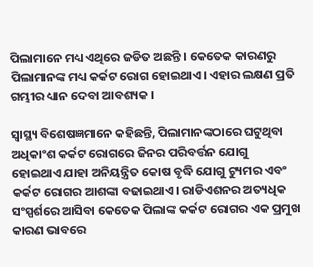ପିଲାମାନେ ମଧ୍ୟ ଏଥିରେ ଜଡିତ ଅଛନ୍ତି । କେତେକ କାରଣରୁ ପିଲାମାନଙ୍କ ମଧ୍ୟ କର୍କଟ ରୋଗ ହୋଇଥାଏ। ଏହାର ଲକ୍ଷଣ ପ୍ରତି ଗମ୍ଭୀର ଧ୍ୟାନ ଦେବା ଆବଶ୍ୟକ ।

ସ୍ବାସ୍ଥ୍ୟ ବିଶେଷଜ୍ଞମାନେ କହିଛନ୍ତି, ପିଲାମାନଙ୍କଠାରେ ଘଟୁଥିବା ଅଧିକାଂଶ କର୍କଟ ରୋଗରେ ଜିନର ପରିବର୍ତ୍ତନ ଯୋଗୁ ହୋଇଥାଏ ଯାହା ଅନିୟନ୍ତ୍ରିତ କୋଷ ବୃଦ୍ଧି ଯୋଗୁ ଟ୍ୟୁମର ଏବଂ କର୍କଟ ରୋଗର ଆଶଙ୍କା ବଢାଇଥାଏ। ରାଡିଏଶନର ଅତ୍ୟଧିକ ସଂସ୍ପର୍ଶରେ ଆସିବା କେତେକ ପିଲାଙ୍କ କର୍କଟ ରୋଗର ଏକ ପ୍ରମୁଖ କାରଣ ଭାବରେ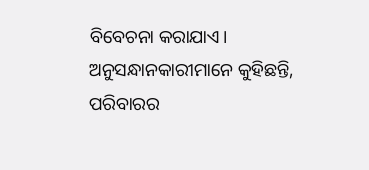ବିବେଚନା କରାଯାଏ। ଅନୁସନ୍ଧାନକାରୀମାନେ କୁହିଛନ୍ତି, ପରିବାରର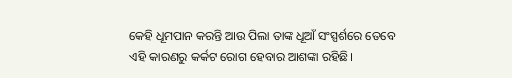କେହି ଧୂମପାନ କରନ୍ତି ଆଉ ପିଲା ତାଙ୍କ ଧୂଆଁ ସଂସ୍ପର୍ଶରେ ତେବେ ଏହି କାରଣରୁ କର୍କଟ ରୋଗ ହେବାର ଆଶଙ୍କା ରହିଛି।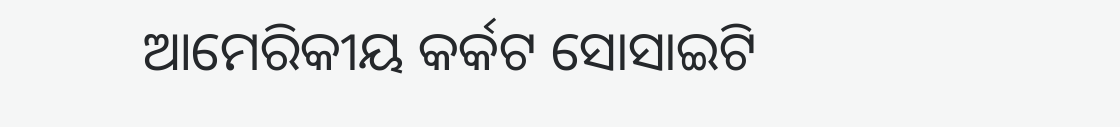ଆମେରିକୀୟ କର୍କଟ ସୋସାଇଟି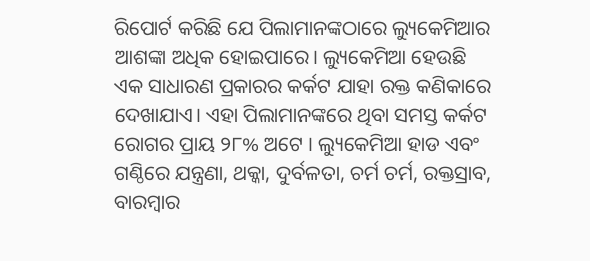ରିପୋର୍ଟ କରିଛି ଯେ ପିଲାମାନଙ୍କଠାରେ ଲ୍ୟୁକେମିଆର ଆଶଙ୍କା ଅଧିକ ହୋଇପାରେ। ଲ୍ୟୁକେମିଆ ହେଉଛି ଏକ ସାଧାରଣ ପ୍ରକାରର କର୍କଟ ଯାହା ରକ୍ତ କଣିକାରେ ଦେଖାଯାଏ। ଏହା ପିଲାମାନଙ୍କରେ ଥିବା ସମସ୍ତ କର୍କଟ ରୋଗର ପ୍ରାୟ ୨୮% ଅଟେ । ଲ୍ୟୁକେମିଆ ହାଡ ଏବଂ ଗଣ୍ଠିରେ ଯନ୍ତ୍ରଣା, ଥକ୍କା, ଦୁର୍ବଳତା, ଚର୍ମ ଚର୍ମ, ରକ୍ତସ୍ରାବ, ବାରମ୍ବାର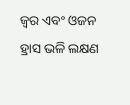ଜ୍ୱର ଏବଂ ଓଜନ ହ୍ରାସ ଭଳି ଲକ୍ଷଣ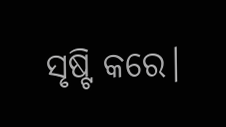ସୃଷ୍ଟି କରେ।